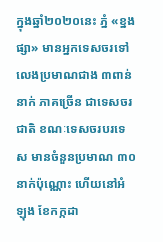ក្នុងឆ្នាំ២០២០នេះ ភ្នំ «ខ្នងផ្សា» មានអ្នកទេសចរទៅលេងប្រមាណជាង ៣ពាន់នាក់ ភាគច្រើន ជាទេសចរជាតិ ខណៈទេសចរបរទេស មានចំនួនប្រមាណ ៣០នាក់ប៉ុណ្ណោះ ហើយនៅអំឡុង ខែកក្កដា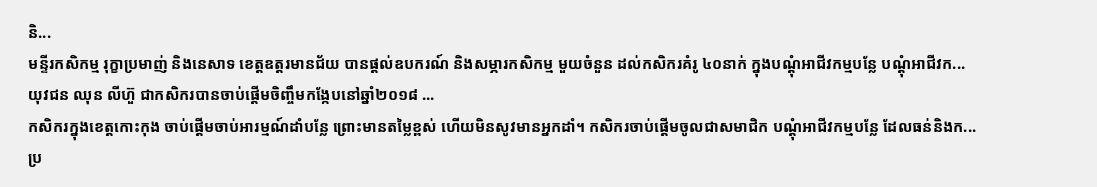និ...
មន្ទីរកសិកម្ម រុក្ខាប្រមាញ់ និងនេសាទ ខេត្តឧត្តរមានជ័យ បានផ្ដល់ឧបករណ៍ និងសម្ភារកសិកម្ម មួយចំនួន ដល់កសិករគំរូ ៤០នាក់ ក្នុងបណ្ដុំអាជីវកម្មបន្លែ បណ្ដុំអាជីវក...
យុវជន ឈុន លីហ៊ួ ជាកសិករបានចាប់ផ្ដើមចិញ្ចឹមកង្កែបនៅឆ្នាំ២០១៨ ...
កសិករក្នុងខេត្តកោះកុង ចាប់ផ្ដើមចាប់អារម្មណ៍ដាំបន្លែ ព្រោះមានតម្លៃខ្ពស់ ហើយមិនសូវមានអ្នកដាំ។ កសិករចាប់ផ្ដើមចូលជាសមាជិក បណ្តុំអាជីវកម្មបន្លែ ដែលធន់និងក...
ប្រ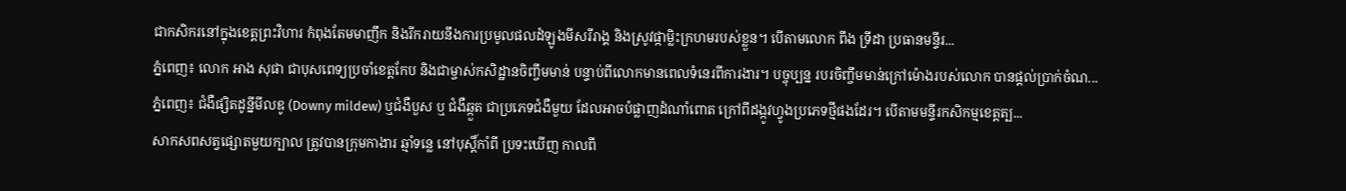ជាកសិករនៅក្នុងខេត្តព្រះវិហារ កំពុងតែមមាញឹក និងរីករាយនឹងការប្រមូលផលដំឡូងមីសរីរាង្គ និងស្រូវផ្កាម្លិះក្រហមរបស់ខ្លួន។ បើតាមលោក ពឹង ទ្រីដា ប្រធានមន្ទីរ...
ភ្នំពេញ៖ លោក អាង សុផា ជាបុសពេទ្យប្រចាំខេត្តកែប និងជាម្ចាស់កសិដ្ឋានចិញ្ចឹមមាន់ បន្ទាប់ពីលោកមានពេលទំនេរពីការងារ។ បច្ចុប្បន្ន របរចិញ្ចឹមមាន់ក្រៅម៉ោងរបស់លោក បានផ្ដល់ប្រាក់ចំណ...
ភ្នំពេញ៖ ជំងឺផ្សិតដូន្នីមីលឌូ (Downy mildew) ឬជំងឺបួស ឬ ជំងឺឆ្កួត ជាប្រភេទជំងឺមួយ ដែលអាចបំផ្លាញដំណាំពោត ក្រៅពីដង្កូវហ្វូងប្រភេទថ្មីផងដែរ។ បើតាមមន្ទីរកសិកម្មខេត្តត្ប...
សាកសពសត្វផ្សោតមួយក្បាល ត្រូវបានក្រុមកាងារ ឆ្មាំទន្លេ នៅបុស្តិ៍កាំពី ប្រទះឃើញ កាលពី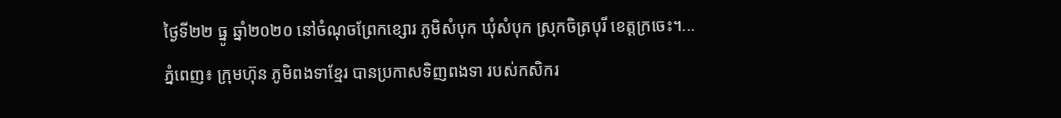ថ្ងៃទី២២ ធ្នូ ឆ្នាំ២០២០ នៅចំណុចព្រែកខ្សោរ ភូមិសំបុក ឃុំសំបុក ស្រុកចិត្របុរី ខេត្តក្រចេះ។...
ភ្នំពេញ៖ ក្រុមហ៊ុន ភូមិពងទាខ្មែរ បានប្រកាសទិញពងទា របស់កសិករ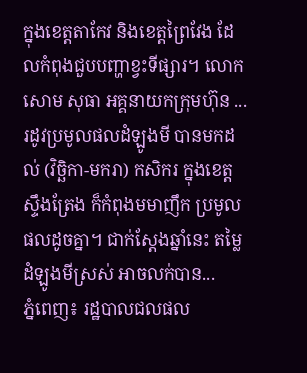ក្នុងខេត្តតាកែវ និងខេត្តព្រៃវែង ដែលកំពុងជួបបញ្ហាខ្វះទីផ្សារ។ លោក សោម សុធា អគ្គនាយកក្រុមហ៊ុន ...
រដូវប្រមូលផលដំឡូងមី បានមកដល់ (វិច្ឆិកា-មករា) កសិករ ក្នុងខេត្តស្ទឹងត្រែង ក៏កំពុងមមាញឹក ប្រមូលផលដូចគ្នា។ ជាក់ស្ដែងឆ្នាំនេះ តម្លៃដំឡូងមីស្រស់ អាចលក់បាន...
ភ្នំពេញ៖ រដ្ឋបាលជលផល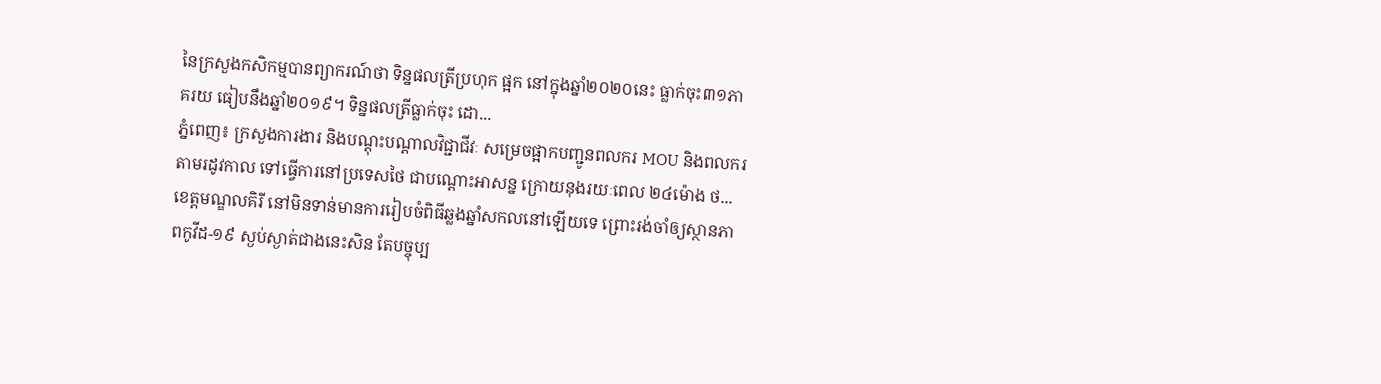នៃក្រសួងកសិកម្មបានព្យាករណ៍ថា ទិន្នផលត្រីប្រហុក ផ្អក នៅក្នុងឆ្នាំ២០២០នេះ ធ្លាក់ចុះ៣១ភាគរយ ធៀបនឹងឆ្នាំ២០១៩។ ទិន្នផលត្រីធ្លាក់ចុះ ដោ...
ភ្នំពេញ៖ ក្រសួងការងារ និងបណ្តុះបណ្តាលវិជ្ជាជីវៈ សម្រេចផ្អាកបញ្ជូនពលករ MOU និងពលករ តាមរដូវកាល ទៅធ្វើការនៅប្រទេសថៃ ជាបណ្តោះអាសន្ន ក្រោយនុងរយៈពេល ២៤ម៉ោង ថ...
ខេត្តមណ្ឌលគិរី នៅមិនទាន់មានការរៀបចំពិធីឆ្លងឆ្នាំសកលនៅឡើយទេ ព្រោះរង់ចាំឲ្យស្ថានភាពកូវីដ-១៩ ស្ងប់ស្ងាត់ជាងនេះសិន តែបច្ចុប្ប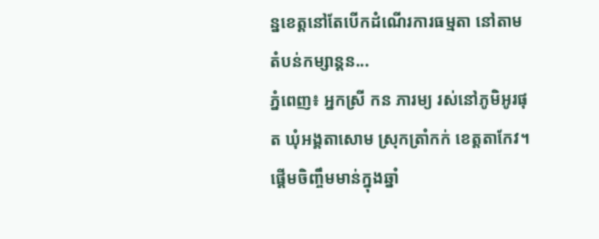ន្នខេត្តនៅតែបើកដំណើរការធម្មតា នៅតាមតំបន់កម្សាន្តន...
ភ្នំពេញ៖ អ្នកស្រី កន ភារម្យ រស់នៅភូមិអូរផុត ឃុំអង្គតាសោម ស្រុកត្រាំកក់ ខេត្តតាកែវ។ ផ្ដើមចិញ្ចឹមមាន់ក្នុងឆ្នាំ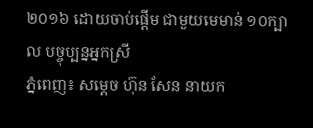២០១៦ ដោយចាប់ផ្ដើម ជាមួយមេមាន់ ១០ក្បាល បច្ចុប្បន្នអ្នកស្រី
ភ្នំពេញ៖ សម្តេច ហ៊ុន សែន នាយក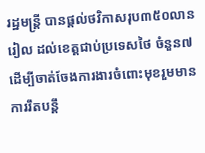រដ្ឋមន្ត្រី បានផ្តល់ថវិកាសរុប៣៥០លានរៀល ដល់ខេត្តជាប់ប្រទេសថៃ ចំនួន៧ ដើម្បីចាត់ចែងការងារចំពោះមុខរួមមាន ការរឹតបន្តឹ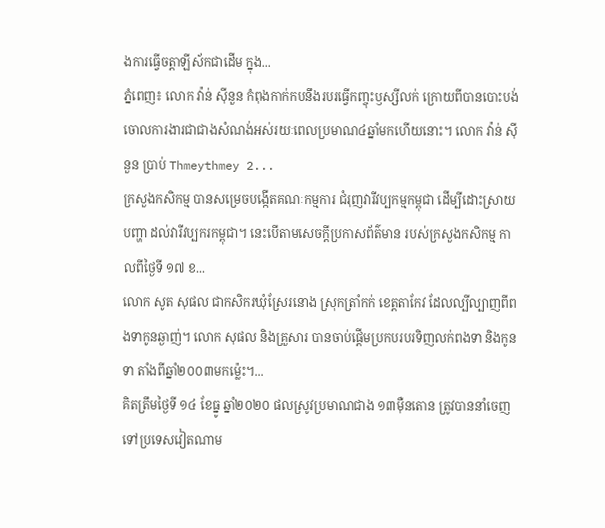ងការធ្វើចត្តាឡីស័កជាដើម ក្នុង...
ភ្នំពេញ៖ លោក វ៉ាន់ ស៊ីនួន កំពុងកាក់កបនឹងរបរធ្វើកញ្ចុះឫស្សីលក់ ក្រោយពីបានបោះបង់ចោលការងារជាជាងសំណង់អស់រយៈពេលប្រមាណ៤ឆ្នាំមកហើយនោះ។ លោក វ៉ាន់ ស៊ីនួន ប្រាប់ Thmeythmey 2...
ក្រសួងកសិកម្ម បានសម្រេចបង្កើតគណៈកម្មការ ជំរុញវារីវប្បកម្មកម្ពុជា ដើម្បីដោះស្រាយបញ្ហា ដល់វារីវប្បករកម្ពុជា។ នេះបើតាមសេចក្ដីប្រកាសព័ត៌មាន របស់ក្រសួងកសិកម្ម កាលពីថ្ងៃទី ១៧ ខ...
លោក សូត សុផល ជាកសិករឃុំស្រែរនោង ស្រុកត្រាំកក់ ខេត្តតាកែវ ដែលល្បីល្បាញពីពងទាកូនឆ្ងាញ់។ លោក សុផល និងគ្រួសារ បានចាប់ផ្តើមប្រកបរបរទិញលក់ពងទា និងកូនទា តាំងពីឆ្នាំ២០០៣មកម្ល៉េះ។...
គិតត្រឹមថ្ងៃទី ១៤ ខែធ្នូ ឆ្នាំ២០២០ ផលស្រូវប្រមាណជាង ១៣ម៉ឺនតោន ត្រូវបាននាំចេញ ទៅប្រទេសវៀតណាម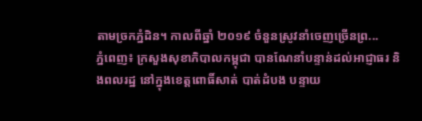តាមច្រកភ្នំដិន។ កាលពីឆ្នាំ ២០១៩ ចំនួនស្រូវនាំចេញច្រើនព្រ...
ភ្នំពេញ៖ ក្រសួងសុខាភិបាលកម្ពុជា បានណែនាំបន្ទាន់ដល់អាជ្ញាធរ និងពលរដ្ឋ នៅក្នុងខេត្តពោធិ៍សាត់ បាត់ដំបង បន្ទាយ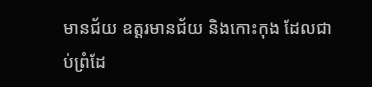មានជ័យ ឧត្តរមានជ័យ និងកោះកុង ដែលជាប់ព្រំដែ